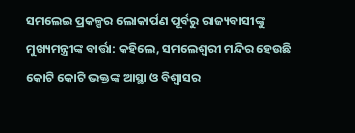ସମଲେଇ ପ୍ରକଳ୍ପର ଲୋକାର୍ପଣ ପୂର୍ବରୁ ରାଜ୍ୟବାସୀଙ୍କୁ ମୁଖ୍ୟମନ୍ତ୍ରୀଙ୍କ ବାର୍ତ୍ତା: କହିଲେ, ସମଲେଶ୍ୱରୀ ମନ୍ଦିର ହେଉଛି କୋଟି କୋଟି ଭକ୍ତଙ୍କ ଆସ୍ଥା ଓ ବିଶ୍ୱାସର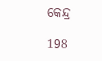କେନ୍ଦ୍ର

198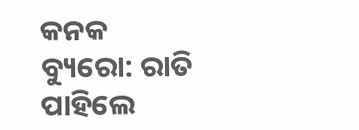କନକ ବ୍ୟୁରୋ: ରାତି ପାହିଲେ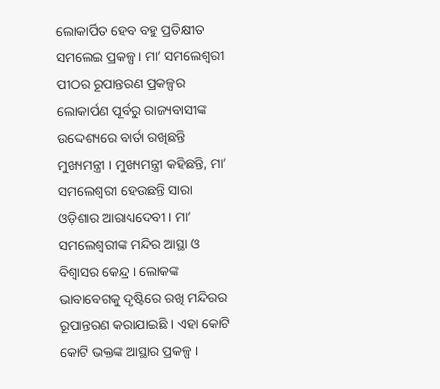ଲୋକାର୍ପିତ ହେବ ବହୁ ପ୍ରତିକ୍ଷୀତ ସମଲେଇ ପ୍ରକଳ୍ପ । ମା’ ସମଲେଶ୍ୱରୀ ପୀଠର ରୂପାନ୍ତରଣ ପ୍ରକଳ୍ପର ଲୋକାର୍ପଣ ପୂର୍ବରୁ ରାଜ୍ୟବାସୀଙ୍କ ଉଦ୍ଦେଶ୍ୟରେ ବାର୍ତା ରଖିଛନ୍ତି ମୁଖ୍ୟମନ୍ତ୍ରୀ । ମୁଖ୍ୟମନ୍ତ୍ରୀ କହିଛନ୍ତି, ମା’ ସମଲେଶ୍ୱରୀ ହେଉଛନ୍ତି ସାରା ଓଡ଼ିଶାର ଆରାଧ୍ୟଦେବୀ । ମା’ ସମଲେଶ୍ୱରୀଙ୍କ ମନ୍ଦିର ଆସ୍ଥା ଓ ବିଶ୍ୱାସର କେନ୍ଦ୍ର । ଲୋକଙ୍କ ଭାବାବେଗକୁ ଦୃଷ୍ଟିରେ ରଖି ମନ୍ଦିରର ରୂପାନ୍ତରଣ କରାଯାଇଛି । ଏହା କୋଟି କୋଟି ଭକ୍ତଙ୍କ ଆସ୍ଥାର ପ୍ରକଳ୍ପ ।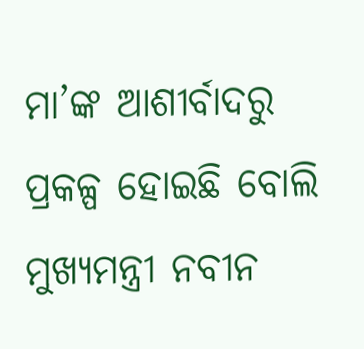ମା’ଙ୍କ ଆଶୀର୍ବାଦରୁ ପ୍ରକଳ୍ପ ହୋଇଛି ବୋଲି ମୁଖ୍ୟମନ୍ତ୍ରୀ ନବୀନ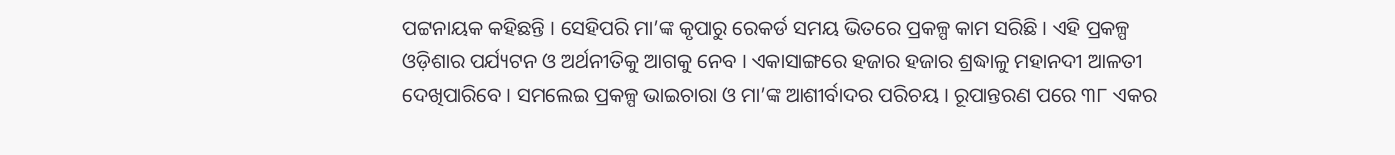ପଟ୍ଟନାୟକ କହିଛନ୍ତି । ସେହିପରି ମା’ଙ୍କ କୃପାରୁ ରେକର୍ଡ ସମୟ ଭିତରେ ପ୍ରକଳ୍ପ କାମ ସରିଛି । ଏହି ପ୍ରକଳ୍ପ ଓଡ଼ିଶାର ପର୍ଯ୍ୟଟନ ଓ ଅର୍ଥନୀତିକୁ ଆଗକୁ ନେବ । ଏକାସାଙ୍ଗରେ ହଜାର ହଜାର ଶ୍ରଦ୍ଧାଳୁ ମହାନଦୀ ଆଳତୀ ଦେଖିପାରିବେ । ସମଲେଇ ପ୍ରକଳ୍ପ ଭାଇଚାରା ଓ ମା’ଙ୍କ ଆଶୀର୍ବାଦର ପରିଚୟ । ରୂପାନ୍ତରଣ ପରେ ୩୮ ଏକର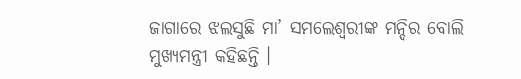ଜାଗାରେ ଝଲସୁଛି ମା’ ସମଲେଶ୍ୱରୀଙ୍କ ମନ୍ଦିର ବୋଲି ମୁଖ୍ୟମନ୍ତ୍ରୀ କହିଛନ୍ତି ।